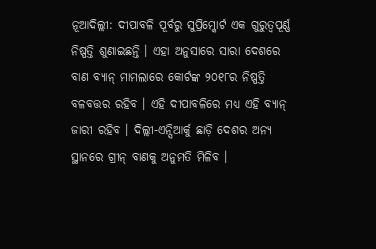ନୂଆଦିଲ୍ଲୀ: ଦୀପାବଳି ପୂର୍ବରୁ ସୁପ୍ରିମ୍କୋର୍ଟ ଏକ ଗୁରୁତ୍ୱପୂର୍ଣ୍ଣ ନିଷ୍ପତ୍ତି ଶୁଣାଇଛନ୍ତି । ଏହା ଅନୁସାରେ ସାରା ଦେଶରେ ବାଣ ବ୍ୟାନ୍ ମାମଲାରେ କୋର୍ଟଙ୍କ ୨୦୧୮ର ନିଷ୍ପତ୍ତି ବଳବତ୍ତର ରହିବ । ଏହି ଦୀପାବଳିରେ ମଧ୍ୟ ଏହି ବ୍ୟାନ୍ ଜାରୀ ରହିବ । ଦିଲ୍ଲୀ-ଏନ୍ସିଆର୍କୁ ଛାଡ଼ି ଦେଶର ଅନ୍ୟ ସ୍ଥାନରେ ଗ୍ରୀନ୍ ବାଣକୁ ଅନୁମତି ମିଳିବ ।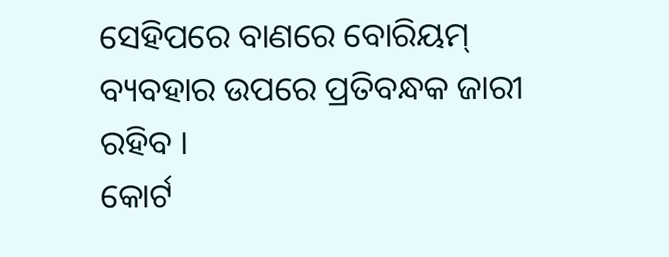ସେହିପରେ ବାଣରେ ବୋରିୟମ୍ ବ୍ୟବହାର ଉପରେ ପ୍ରତିବନ୍ଧକ ଜାରୀ ରହିବ ।
କୋର୍ଟ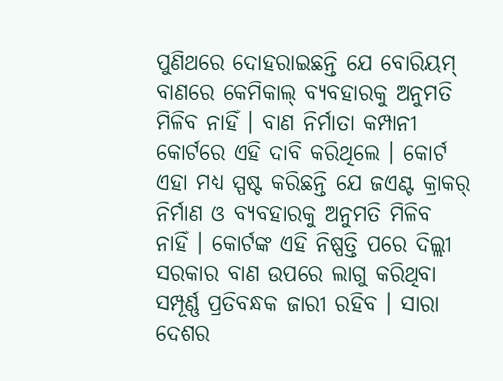ପୁଣିଥରେ ଦୋହରାଇଛନ୍ତି ଯେ ବୋରିୟମ୍ ବାଣରେ କେମିକାଲ୍ ବ୍ୟବହାରକୁ ଅନୁମତି ମିଳିବ ନାହିଁ । ବାଣ ନିର୍ମାତା କମ୍ପାନୀ କୋର୍ଟରେ ଏହି ଦାବି କରିଥିଲେ । କୋର୍ଟ ଏହା ମଧ୍ୟ ସ୍ପଷ୍ଟ କରିଛନ୍ତି ଯେ ଜଏଣ୍ଟ କ୍ରାକର୍ ନିର୍ମାଣ ଓ ବ୍ୟବହାରକୁ ଅନୁମତି ମିଳିବ ନାହିଁ । କୋର୍ଟଙ୍କ ଏହି ନିଷ୍ପତ୍ତି ପରେ ଦିଲ୍ଲୀ ସରକାର ବାଣ ଉପରେ ଲାଗୁ କରିଥିବା ସମ୍ପୂର୍ଣ୍ଣ ପ୍ରତିବନ୍ଧକ ଜାରୀ ରହିବ । ସାରା ଦେଶର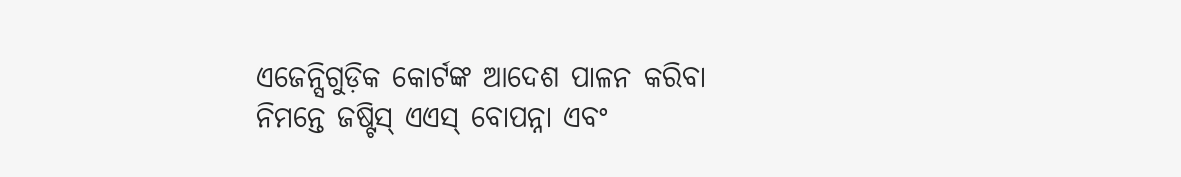ଏଜେନ୍ସିଗୁଡ଼ିକ କୋର୍ଟଙ୍କ ଆଦେଶ ପାଳନ କରିବା ନିମନ୍ତେ ଜଷ୍ଟିସ୍ ଏଏସ୍ ବୋପନ୍ନା ଏବଂ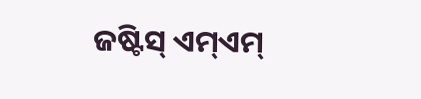ଜଷ୍ଟିସ୍ ଏମ୍ଏମ୍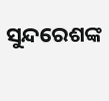ସୁନ୍ଦରେଶଙ୍କ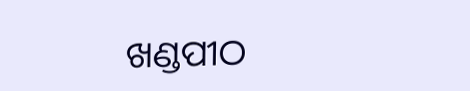ଖଣ୍ଡପୀଠ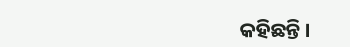କହିଛନ୍ତି ।